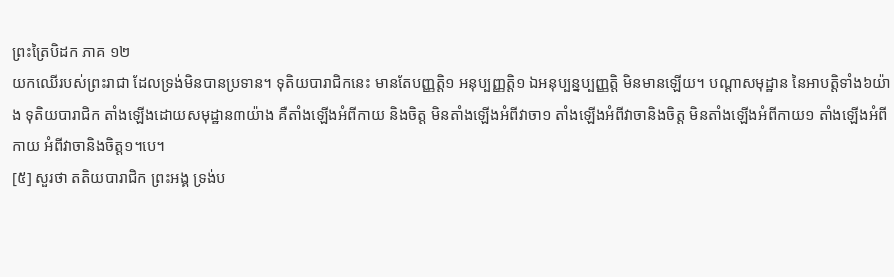ព្រះត្រៃបិដក ភាគ ១២
យកឈើរបស់ព្រះរាជា ដែលទ្រង់មិនបានប្រទាន។ ទុតិយបារាជិកនេះ មានតែបញ្ញត្ដិ១ អនុប្បញ្ញត្ដិ១ ឯអនុប្បន្នប្បញ្ញត្ដិ មិនមានឡើយ។ បណ្ដាសមុដ្ឋាន នៃអាបត្ដិទាំង៦យ៉ាង ទុតិយបារាជិក តាំងឡើងដោយសមុដ្ឋាន៣យ៉ាង គឺតាំងឡើងអំពីកាយ និងចិត្ដ មិនតាំងឡើងអំពីវាចា១ តាំងឡើងអំពីវាចានិងចិត្ដ មិនតាំងឡើងអំពីកាយ១ តាំងឡើងអំពីកាយ អំពីវាចានិងចិត្ដ១។បេ។
[៥] សួរថា តតិយបារាជិក ព្រះអង្គ ទ្រង់ប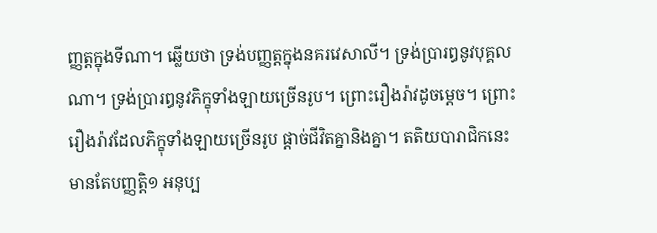ញ្ញត្ដក្នុងទីណា។ ឆ្លើយថា ទ្រង់បញ្ញត្ដក្នុងនគរវេសាលី។ ទ្រង់ប្រារឰនូវបុគ្គលណា។ ទ្រង់ប្រារឰនូវភិក្ខុទាំងឡាយច្រើនរូប។ ព្រោះរឿងរ៉ាវដូចម្ដេច។ ព្រោះរឿងរ៉ាវដែលភិក្ខុទាំងឡាយច្រើនរូប ផ្ដាច់ជីវិតគ្នានិងគ្នា។ តតិយបារាជិកនេះ មានតែបញ្ញត្ដិ១ អនុប្ប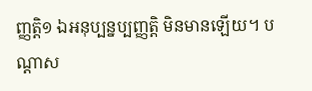ញ្ញត្ដិ១ ឯអនុប្បន្នប្បញ្ញត្ដិ មិនមានឡើយ។ បណ្ដាស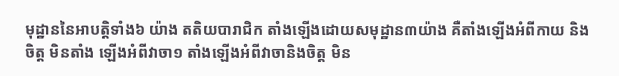មុដ្ឋាននៃអាបត្ដិទាំង៦ យ៉ាង តតិយបារាជិក តាំងឡើងដោយសមុដ្ឋាន៣យ៉ាង គឺតាំងឡើងអំពីកាយ និងចិត្ដ មិនតាំង ឡើងអំពីវាចា១ តាំងឡើងអំពីវាចានិងចិត្ដ មិន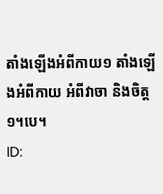តាំងឡើងអំពីកាយ១ តាំងឡើងអំពីកាយ អំពីវាចា និងចិត្ដ១។បេ។
ID: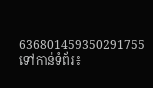636801459350291755
ទៅកាន់ទំព័រ៖